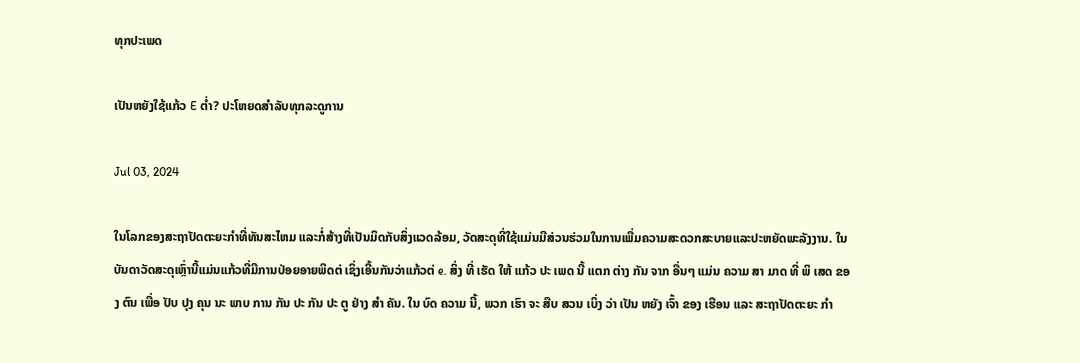ທຸກປະເພດ

ເປັນຫຍັງໃຊ້ແກ້ວ E ຕ່ຳ? ປະໂຫຍດສໍາລັບທຸກລະດູການ

Jul 03, 2024

ໃນໂລກຂອງສະຖາປັດຕະຍະກໍາທີ່ທັນສະໄຫມ ແລະກໍ່ສ້າງທີ່ເປັນມິດກັບສິ່ງແວດລ້ອມ, ວັດສະດຸທີ່ໃຊ້ແມ່ນມີສ່ວນຮ່ວມໃນການເພີ່ມຄວາມສະດວກສະບາຍແລະປະຫຍັດພະລັງງານ. ໃນບັນດາວັດສະດຸເຫຼົ່ານີ້ແມ່ນແກ້ວທີ່ມີການປ່ອຍອາຍພິດຕ່ ເຊິ່ງເອີ້ນກັນວ່າແກ້ວຕ່ e. ສິ່ງ ທີ່ ເຮັດ ໃຫ້ ແກ້ວ ປະ ເພດ ນີ້ ແຕກ ຕ່າງ ກັນ ຈາກ ອື່ນໆ ແມ່ນ ຄວາມ ສາ ມາດ ທີ່ ພິ ເສດ ຂອງ ຕົນ ເພື່ອ ປັບ ປຸງ ຄຸນ ນະ ພາບ ການ ກັນ ປະ ກັນ ປະ ຕູ ຢ່າງ ສໍາ ຄັນ. ໃນ ບົດ ຄວາມ ນີ້, ພວກ ເຮົາ ຈະ ສືບ ສວນ ເບິ່ງ ວ່າ ເປັນ ຫຍັງ ເຈົ້າ ຂອງ ເຮືອນ ແລະ ສະຖາປັດຕະຍະ ກໍາ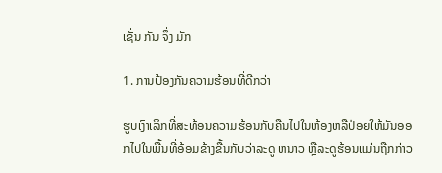ເຊັ່ນ ກັນ ຈຶ່ງ ມັກ

1. ການປ້ອງກັນຄວາມຮ້ອນທີ່ດີກວ່າ

ຮູບເງົາເລິກທີ່ສະທ້ອນຄວາມຮ້ອນກັບຄືນໄປໃນຫ້ອງຫລືປ່ອຍໃຫ້ມັນອອກໄປໃນພື້ນທີ່ອ້ອມຂ້າງຂື້ນກັບວ່າລະດູ ຫນາວ ຫຼືລະດູຮ້ອນແມ່ນຖືກກ່າວ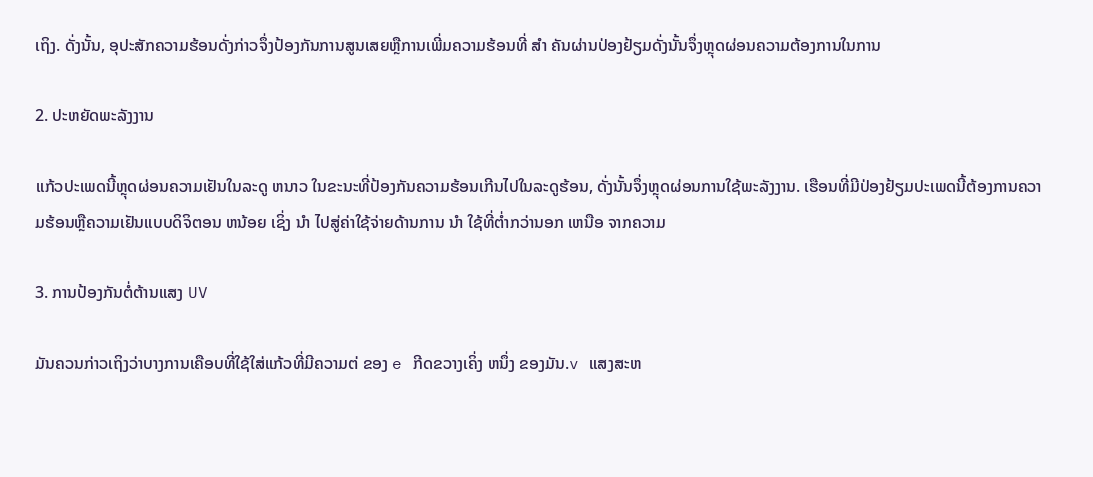ເຖິງ. ດັ່ງນັ້ນ, ອຸປະສັກຄວາມຮ້ອນດັ່ງກ່າວຈຶ່ງປ້ອງກັນການສູນເສຍຫຼືການເພີ່ມຄວາມຮ້ອນທີ່ ສໍາ ຄັນຜ່ານປ່ອງຢ້ຽມດັ່ງນັ້ນຈຶ່ງຫຼຸດຜ່ອນຄວາມຕ້ອງການໃນການ

2. ປະຫຍັດພະລັງງານ

ແກ້ວປະເພດນີ້ຫຼຸດຜ່ອນຄວາມເຢັນໃນລະດູ ຫນາວ ໃນຂະນະທີ່ປ້ອງກັນຄວາມຮ້ອນເກີນໄປໃນລະດູຮ້ອນ, ດັ່ງນັ້ນຈຶ່ງຫຼຸດຜ່ອນການໃຊ້ພະລັງງານ. ເຮືອນທີ່ມີປ່ອງຢ້ຽມປະເພດນີ້ຕ້ອງການຄວາມຮ້ອນຫຼືຄວາມເຢັນແບບດິຈິຕອນ ຫນ້ອຍ ເຊິ່ງ ນໍາ ໄປສູ່ຄ່າໃຊ້ຈ່າຍດ້ານການ ນໍາ ໃຊ້ທີ່ຕໍ່າກວ່ານອກ ເຫນືອ ຈາກຄວາມ

3. ການປ້ອງກັນຕໍ່ຕ້ານແສງ UV

ມັນຄວນກ່າວເຖິງວ່າບາງການເຄືອບທີ່ໃຊ້ໃສ່ແກ້ວທີ່ມີຄວາມຕ່ ຂອງ e ກີດຂວາງເຄິ່ງ ຫນຶ່ງ ຂອງມັນ.v ແສງສະຫ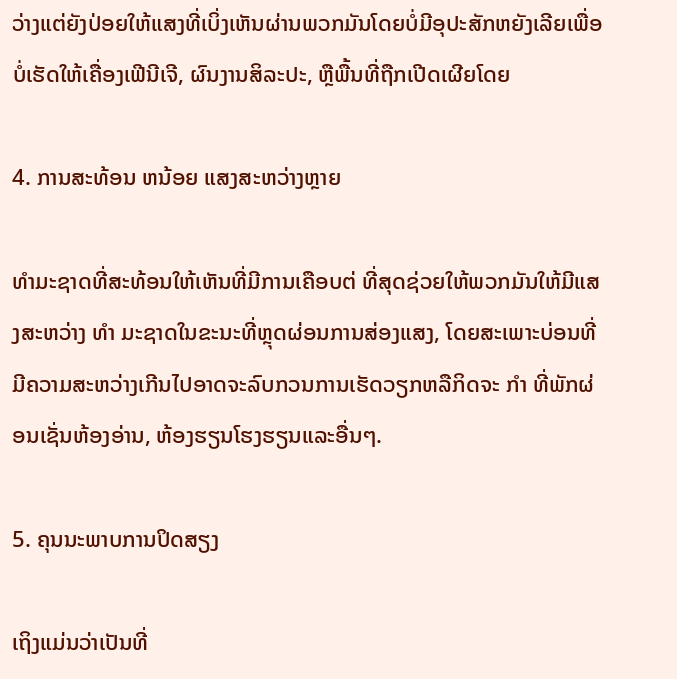ວ່າງແຕ່ຍັງປ່ອຍໃຫ້ແສງທີ່ເບິ່ງເຫັນຜ່ານພວກມັນໂດຍບໍ່ມີອຸປະສັກຫຍັງເລີຍເພື່ອບໍ່ເຮັດໃຫ້ເຄື່ອງເຟີນີເຈີ, ຜົນງານສິລະປະ, ຫຼືພື້ນທີ່ຖືກເປີດເຜີຍໂດຍ

4. ການສະທ້ອນ ຫນ້ອຍ ແສງສະຫວ່າງຫຼາຍ

ທໍາມະຊາດທີ່ສະທ້ອນໃຫ້ເຫັນທີ່ມີການເຄືອບຕ່ ທີ່ສຸດຊ່ວຍໃຫ້ພວກມັນໃຫ້ມີແສງສະຫວ່າງ ທໍາ ມະຊາດໃນຂະນະທີ່ຫຼຸດຜ່ອນການສ່ອງແສງ, ໂດຍສະເພາະບ່ອນທີ່ມີຄວາມສະຫວ່າງເກີນໄປອາດຈະລົບກວນການເຮັດວຽກຫລືກິດຈະ ກໍາ ທີ່ພັກຜ່ອນເຊັ່ນຫ້ອງອ່ານ, ຫ້ອງຮຽນໂຮງຮຽນແລະອື່ນໆ.

5. ຄຸນນະພາບການປິດສຽງ

ເຖິງແມ່ນວ່າເປັນທີ່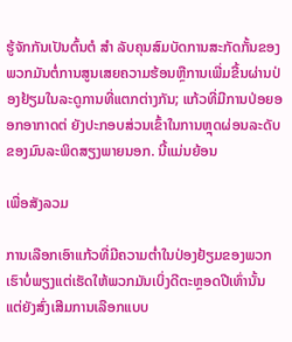ຮູ້ຈັກກັນເປັນຕົ້ນຕໍ ສໍາ ລັບຄຸນສົມບັດການສະກັດກັ້ນຂອງພວກມັນຕໍ່ການສູນເສຍຄວາມຮ້ອນຫຼືການເພີ່ມຂື້ນຜ່ານປ່ອງຢ້ຽມໃນລະດູການທີ່ແຕກຕ່າງກັນ; ແກ້ວທີ່ມີການປ່ອຍອອກອາກາດຕ່ ຍັງປະກອບສ່ວນເຂົ້າໃນການຫຼຸດຜ່ອນລະດັບຂອງມົນລະພິດສຽງພາຍນອກ. ນີ້ແມ່ນຍ້ອນ

ເພື່ອສັງລວມ

ການເລືອກເອົາແກ້ວທີ່ມີຄວາມຕ່ຳໃນປ່ອງຢ້ຽມຂອງພວກເຮົາບໍ່ພຽງແຕ່ເຮັດໃຫ້ພວກມັນເບິ່ງດີຕະຫຼອດປີເທົ່ານັ້ນ ແຕ່ຍັງສົ່ງເສີມການເລືອກແບບ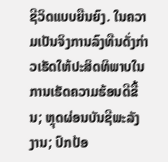ຊີວິດແບບຍືນຍົງ. ໃນຄວາມເປັນຈິງການລົງທືນດັ່ງກ່າວເຮັດໃຫ້ປະສິດທິພາບໃນການເຮັດຄວາມຮ້ອນດີຂື້ນ; ຫຼຸດຜ່ອນບັນຊີພະລັງງານ; ປົກປ້ອ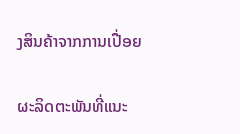ງສິນຄ້າຈາກການເປື່ອຍ

ຜະລິດຕະພັນທີ່ແນະ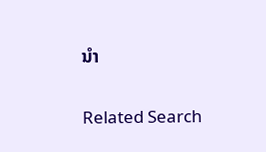ນໍາ

Related Search